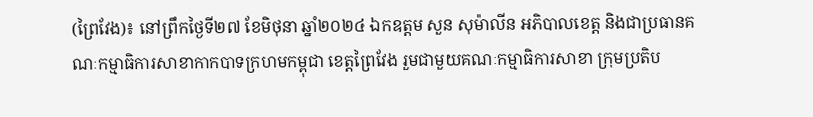(ព្រៃវែង)៖ នៅព្រឹកថ្ងៃទី២៧ ខែមិថុនា ឆ្នាំ២០២៤ ឯកឧត្តម សួន សុម៉ាលីន អភិបាលខេត្ត និងជាប្រធានគណៈកម្មាធិការសាខាកាកបាទក្រហមកម្ពុជា ខេត្តព្រៃវែង រួមជាមួយគណៈកម្មាធិការសាខា ក្រុមប្រតិប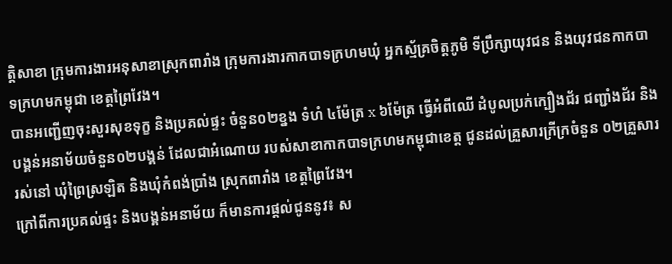ត្តិសាខា ក្រុមការងារអនុសាខាស្រុកពារាំង ក្រុមការងារកាកបាទក្រហមឃុំ អ្នកស្ម័គ្រចិត្តភូមិ ទីប្រឹក្សាយុវជន និងយុវជនកាកបាទក្រហមកម្ពុជា ខេត្តព្រៃវែង។
បានអញ្ជើញចុះសួរសុខទុក្ខ និងប្រគល់ផ្ទះ ចំនួន០២ខ្នង ទំហំ ៤ម៉ែត្រ x ៦ម៉ែត្រ ធ្វើអំពីឈើ ដំបូលប្រក់ក្បឿងជ័រ ជញ្ជាំងជ័រ និងបង្គន់អនាម័យចំនួន០២បង្គន់ ដែលជាអំណោយ របស់សាខាកាកបាទក្រហមកម្ពុជាខេត្ត ជូនដល់គ្រួសារក្រីក្រចំនួន ០២គ្រួសាររស់នៅ ឃុំព្រៃស្រឡិត និងឃុំកំពង់ប្រាំង ស្រុកពារាំង ខេត្តព្រៃវែង។
ក្រៅពីការប្រគល់ផ្ទះ និងបង្គន់អនាម័យ ក៏មានការផ្តល់ជូននូវ៖ ស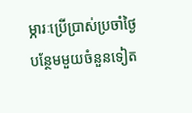ម្ភារៈប្រើប្រាស់ប្រចាំថ្ងៃ បន្ថែមមួយចំនួនទៀត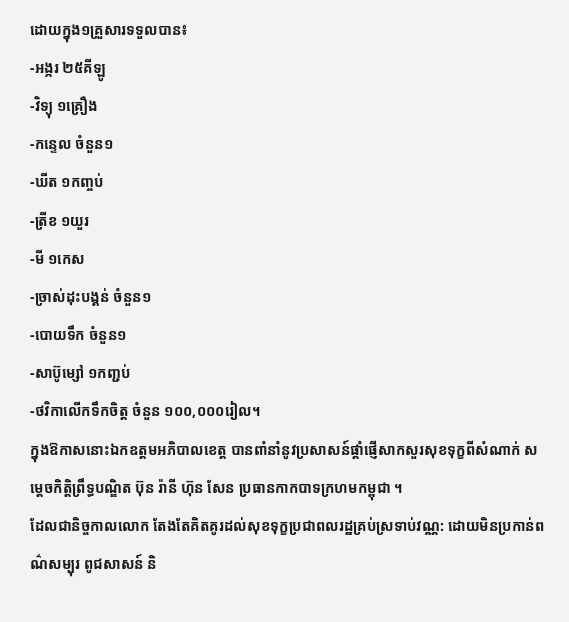ដោយក្នុង១គ្រួសារទទួលបាន៖
-អង្ករ ២៥គីឡូ
-វិទ្យុ ១គ្រឿង
-កន្ទេល ចំនួន១
-ឃីត ១កញ្ចប់
-ត្រីខ ១យួរ
-មី ១កេស
-ច្រាស់ដុះបង្គន់ ចំនួន១
-បោយទឹក ចំនួន១
-សាប៊ូម្សៅ ១កញ្ជប់
-ថវិកាលើកទឹកចិត្ត ចំនួន ១០០,០០០រៀល។
ក្នុងឱកាសនោះឯកឧត្តមអភិបាលខេត្ត បានពាំនាំនូវប្រសាសន៍ផ្តាំផ្ញើសាកសួរសុខទុក្ខពីសំណាក់ សម្តេចកិត្តិព្រឹទ្ធបណ្ឌិត ប៊ុន រ៉ានី ហ៊ុន សែន ប្រធានកាកបាទក្រហមកម្ពុជា ។
ដែលជានិច្ចកាលលោក តែងតែគិតគូរដល់សុខទុក្ខប្រជាពលរដ្ឋគ្រប់ស្រទាប់វណ្ណ: ដោយមិនប្រកាន់ពណ៌សម្បុរ ពូជសាសន៍ និ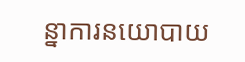ន្នាការនយោបាយ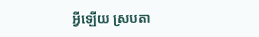អ្វីឡើយ ស្របតា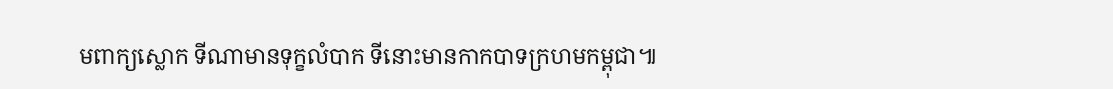មពាក្យស្លោក ទីណាមានទុក្ខលំបាក ទីនោះមានកាកបាទក្រហមកម្ពុជា៕